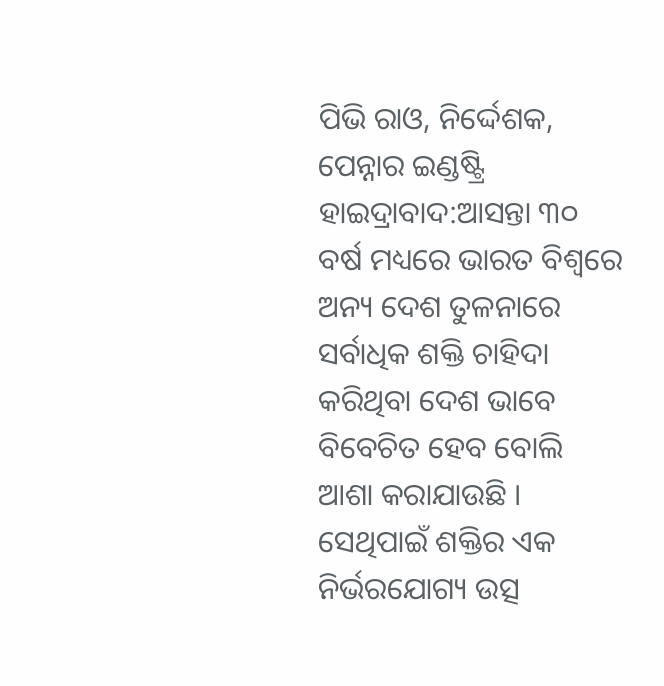ପିଭି ରାଓ, ନିର୍ଦ୍ଦେଶକ, ପେନ୍ନାର ଇଣ୍ଡଷ୍ଟ୍ରି
ହାଇଦ୍ରାବାଦ:ଆସନ୍ତା ୩୦ ବର୍ଷ ମଧ୍ୟରେ ଭାରତ ବିଶ୍ୱରେ ଅନ୍ୟ ଦେଶ ତୁଳନାରେ ସର୍ବାଧିକ ଶକ୍ତି ଚାହିଦା କରିଥିବା ଦେଶ ଭାବେ ବିବେଚିତ ହେବ ବୋଲି ଆଶା କରାଯାଉଛି । ସେଥିପାଇଁ ଶକ୍ତିର ଏକ ନିର୍ଭରଯୋଗ୍ୟ ଉତ୍ସ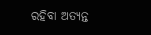ରହିବା ଅତ୍ୟନ୍ତ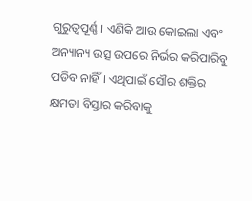ଗୁରୁତ୍ୱପୂର୍ଣ୍ଣ । ଏଣିକି ଆଉ କୋଇଲା ଏବଂ ଅନ୍ୟାନ୍ୟ ଉତ୍ସ ଉପରେ ନିର୍ଭର କରିପାରିବୁ ପଡିବ ନାହିଁ । ଏଥିପାଇଁ ସୌର ଶକ୍ତିର କ୍ଷମତା ବିସ୍ତାର କରିବାକୁ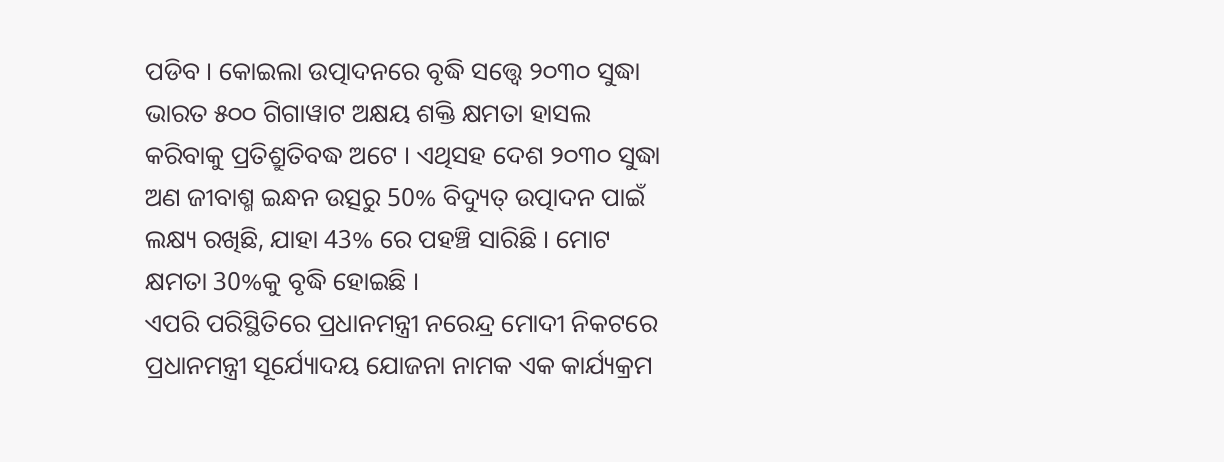ପଡିବ । କୋଇଲା ଉତ୍ପାଦନରେ ବୃଦ୍ଧି ସତ୍ତ୍ୱେ ୨୦୩୦ ସୁଦ୍ଧା ଭାରତ ୫୦୦ ଗିଗାୱାଟ ଅକ୍ଷୟ ଶକ୍ତି କ୍ଷମତା ହାସଲ କରିବାକୁ ପ୍ରତିଶ୍ରୁତିବଦ୍ଧ ଅଟେ । ଏଥିସହ ଦେଶ ୨୦୩୦ ସୁଦ୍ଧା ଅଣ ଜୀବାଶ୍ମ ଇନ୍ଧନ ଉତ୍ସରୁ 50% ବିଦ୍ୟୁତ୍ ଉତ୍ପାଦନ ପାଇଁ ଲକ୍ଷ୍ୟ ରଖିଛି, ଯାହା 43% ରେ ପହଞ୍ଚି ସାରିଛି । ମୋଟ କ୍ଷମତା 30%କୁ ବୃଦ୍ଧି ହୋଇଛି ।
ଏପରି ପରିସ୍ଥିତିରେ ପ୍ରଧାନମନ୍ତ୍ରୀ ନରେନ୍ଦ୍ର ମୋଦୀ ନିକଟରେ ପ୍ରଧାନମନ୍ତ୍ରୀ ସୂର୍ଯ୍ୟୋଦୟ ଯୋଜନା ନାମକ ଏକ କାର୍ଯ୍ୟକ୍ରମ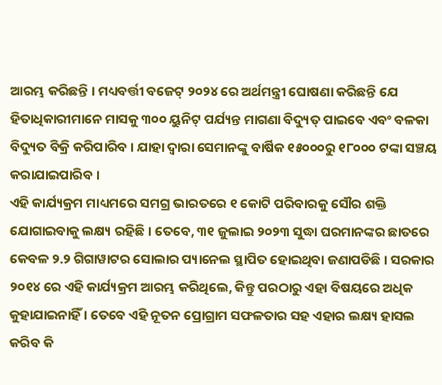ଆରମ୍ଭ କରିଛନ୍ତି । ମଧ୍ୟବର୍ତ୍ତୀ ବଜେଟ୍ ୨୦୨୪ ରେ ଅର୍ଥମନ୍ତ୍ରୀ ଘୋଷଣା କରିଛନ୍ତି ଯେ ହିତାଧିକାରୀମାନେ ମାସକୁ ୩୦୦ ୟୁନିଟ୍ ପର୍ଯ୍ୟନ୍ତ ମାଗଣା ବିଦ୍ୟୁତ୍ ପାଇବେ ଏବଂ ବଳକା ବିଦ୍ୟୁତ ବିକ୍ରି କରିପାରିବ । ଯାହା ଦ୍ୱାରା ସେମାନଙ୍କୁ ବାର୍ଷିକ ୧୫୦୦୦ରୁ ୧୮୦୦୦ ଟଙ୍କା ସଞ୍ଚୟ କରାଯାଇପାରିବ ।
ଏହି କାର୍ଯ୍ୟକ୍ରମ ମାଧ୍ୟମରେ ସମଗ୍ର ଭାରତରେ ୧ କୋଟି ପରିବାରକୁ ସୌର ଶକ୍ତି ଯୋଗାଇବାକୁ ଲକ୍ଷ୍ୟ ରହିଛି । ତେବେ, ୩୧ ଜୁଲାଇ ୨୦୨୩ ସୁଦ୍ଧା ଘରମାନଙ୍କର ଛାତରେ କେବଳ ୨.୨ ଗିଗାୱାଟର ସୋଲାର ପ୍ୟାନେଲ ସ୍ଥାପିତ ହୋଇଥିବା ଜଣାପଡିଛି । ସରକାର ୨୦୧୪ ରେ ଏହି କାର୍ଯ୍ୟକ୍ରମ ଆରମ୍ଭ କରିଥିଲେ, କିନ୍ତୁ ପରଠାରୁ ଏହା ବିଷୟରେ ଅଧିକ କୁହାଯାଇନାହିଁ । ତେବେ ଏହି ନୂତନ ପ୍ରୋଗ୍ରାମ ସଫଳତାର ସହ ଏହାର ଲକ୍ଷ୍ୟ ହାସଲ କରିବ କି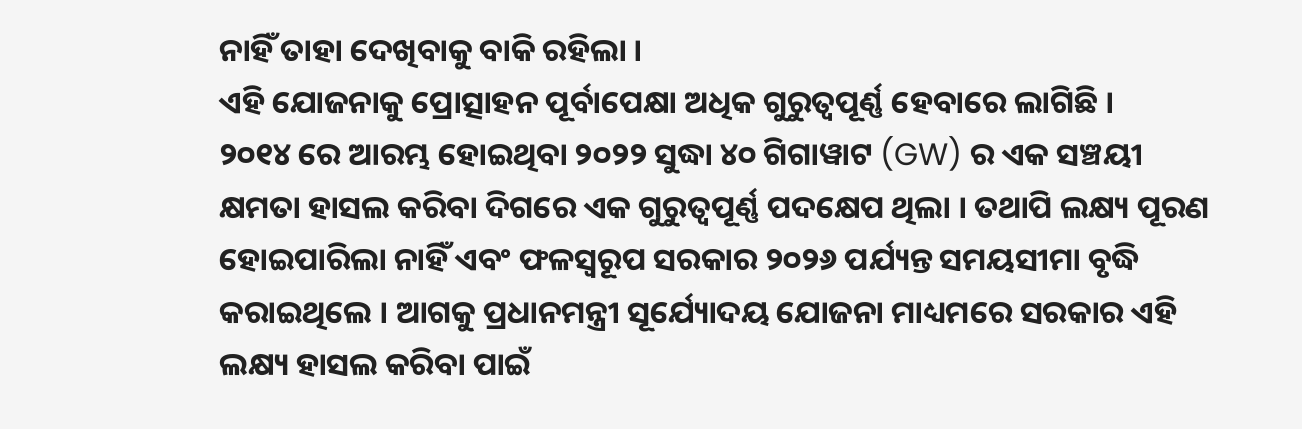ନାହିଁ ତାହା ଦେଖିବାକୁ ବାକି ରହିଲା ।
ଏହି ଯୋଜନାକୁ ପ୍ରୋତ୍ସାହନ ପୂର୍ବାପେକ୍ଷା ଅଧିକ ଗୁରୁତ୍ୱପୂର୍ଣ୍ଣ ହେବାରେ ଲାଗିଛି ।
୨୦୧୪ ରେ ଆରମ୍ଭ ହୋଇଥିବା ୨୦୨୨ ସୁଦ୍ଧା ୪୦ ଗିଗାୱାଟ (GW) ର ଏକ ସଞ୍ଚୟୀ କ୍ଷମତା ହାସଲ କରିବା ଦିଗରେ ଏକ ଗୁରୁତ୍ୱପୂର୍ଣ୍ଣ ପଦକ୍ଷେପ ଥିଲା । ତଥାପି ଲକ୍ଷ୍ୟ ପୂରଣ ହୋଇପାରିଲା ନାହିଁ ଏବଂ ଫଳସ୍ୱରୂପ ସରକାର ୨୦୨୬ ପର୍ଯ୍ୟନ୍ତ ସମୟସୀମା ବୃଦ୍ଧି କରାଇଥିଲେ । ଆଗକୁ ପ୍ରଧାନମନ୍ତ୍ରୀ ସୂର୍ଯ୍ୟୋଦୟ ଯୋଜନା ମାଧ୍ୟମରେ ସରକାର ଏହି ଲକ୍ଷ୍ୟ ହାସଲ କରିବା ପାଇଁ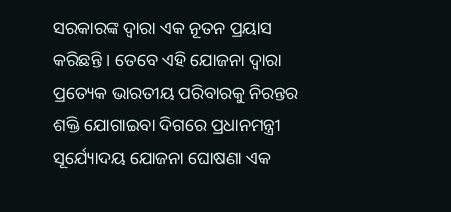ସରକାରଙ୍କ ଦ୍ୱାରା ଏକ ନୂତନ ପ୍ରୟାସ କରିଛନ୍ତି । ତେବେ ଏହି ଯୋଜନା ଦ୍ୱାରା ପ୍ରତ୍ୟେକ ଭାରତୀୟ ପରିବାରକୁ ନିରନ୍ତର ଶକ୍ତି ଯୋଗାଇବା ଦିଗରେ ପ୍ରଧାନମନ୍ତ୍ରୀ ସୂର୍ଯ୍ୟୋଦୟ ଯୋଜନା ଘୋଷଣା ଏକ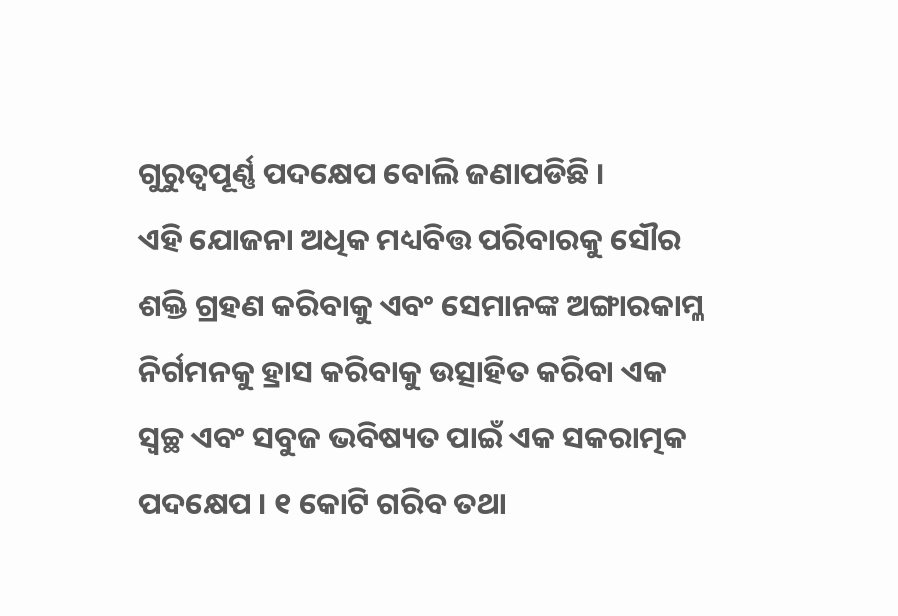ଗୁରୁତ୍ୱପୂର୍ଣ୍ଣ ପଦକ୍ଷେପ ବୋଲି ଜଣାପଡିଛି ।
ଏହି ଯୋଜନା ଅଧିକ ମଧ୍ୟବିତ୍ତ ପରିବାରକୁ ସୌର ଶକ୍ତି ଗ୍ରହଣ କରିବାକୁ ଏବଂ ସେମାନଙ୍କ ଅଙ୍ଗାରକାମ୍ଳ ନିର୍ଗମନକୁ ହ୍ରାସ କରିବାକୁ ଉତ୍ସାହିତ କରିବା ଏକ ସ୍ୱଚ୍ଛ ଏବଂ ସବୁଜ ଭବିଷ୍ୟତ ପାଇଁ ଏକ ସକରାତ୍ମକ ପଦକ୍ଷେପ । ୧ କୋଟି ଗରିବ ତଥା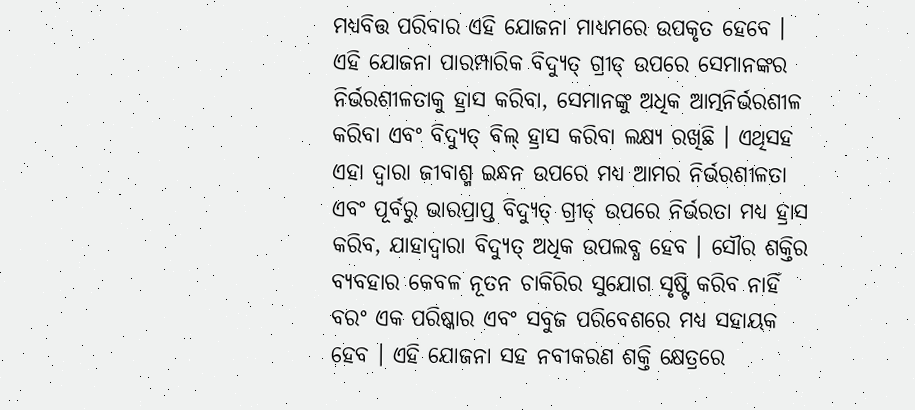ମଧ୍ୟବିତ୍ତ ପରିବାର ଏହି ଯୋଜନା ମାଧ୍ୟମରେ ଉପକୃତ ହେବେ । ଏହି ଯୋଜନା ପାରମ୍ପାରିକ ବିଦ୍ୟୁତ୍ ଗ୍ରୀଡ୍ ଉପରେ ସେମାନଙ୍କର ନିର୍ଭରଶୀଳତାକୁ ହ୍ରାସ କରିବା, ସେମାନଙ୍କୁ ଅଧିକ ଆତ୍ମନିର୍ଭରଶୀଳ କରିବା ଏବଂ ବିଦ୍ୟୁତ୍ ବିଲ୍ ହ୍ରାସ କରିବା ଲକ୍ଷ୍ୟ ରଖିଛି । ଏଥିସହ ଏହା ଦ୍ୱାରା ଜୀବାଶ୍ମ ଇନ୍ଧନ ଉପରେ ମଧ୍ୟ ଆମର ନିର୍ଭରଶୀଳତା ଏବଂ ପୂର୍ବରୁ ଭାରପ୍ରାପ୍ତ ବିଦ୍ୟୁତ୍ ଗ୍ରୀଡ୍ ଉପରେ ନିର୍ଭରତା ମଧ୍ୟ ହ୍ରାସ କରିବ, ଯାହାଦ୍ୱାରା ବିଦ୍ୟୁତ୍ ଅଧିକ ଉପଲବ୍ଧ ହେବ । ସୌର ଶକ୍ତିର ବ୍ୟବହାର କେବଳ ନୂତନ ଚାକିରିର ସୁଯୋଗ ସୃଷ୍ଟି କରିବ ନାହିଁ ବରଂ ଏକ ପରିଷ୍କାର ଏବଂ ସବୁଜ ପରିବେଶରେ ମଧ୍ୟ ସହାୟକ ହେବ । ଏହି ଯୋଜନା ସହ ନବୀକରଣ ଶକ୍ତି କ୍ଷେତ୍ରରେ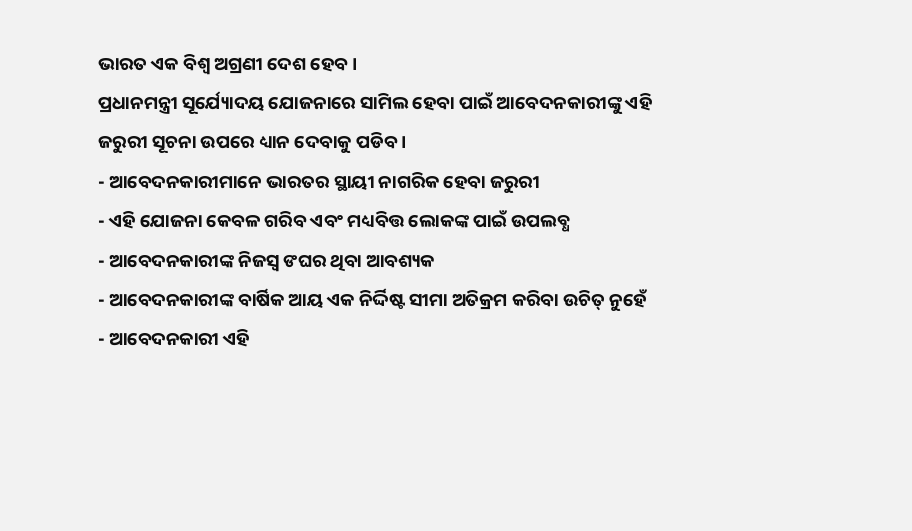ଭାରତ ଏକ ବିଶ୍ୱ ଅଗ୍ରଣୀ ଦେଶ ହେବ ।
ପ୍ରଧାନମନ୍ତ୍ରୀ ସୂର୍ଯ୍ୟୋଦୟ ଯୋଜନାରେ ସାମିଲ ହେବା ପାଇଁ ଆବେଦନକାରୀଙ୍କୁ ଏହି ଜରୁରୀ ସୂଚନା ଉପରେ ଧ୍ୟାନ ଦେବାକୁ ପଡିବ ।
- ଆବେଦନକାରୀମାନେ ଭାରତର ସ୍ଥାୟୀ ନାଗରିକ ହେବା ଜରୁରୀ
- ଏହି ଯୋଜନା କେବଳ ଗରିବ ଏବଂ ମଧ୍ୟବିତ୍ତ ଲୋକଙ୍କ ପାଇଁ ଉପଲବ୍ଧ
- ଆବେଦନକାରୀଙ୍କ ନିଜସ୍ୱ ଙଘର ଥିବା ଆବଶ୍ୟକ
- ଆବେଦନକାରୀଙ୍କ ବାର୍ଷିକ ଆୟ ଏକ ନିର୍ଦ୍ଦିଷ୍ଟ ସୀମା ଅତିକ୍ରମ କରିବା ଉଚିତ୍ ନୁହେଁ
- ଆବେଦନକାରୀ ଏହି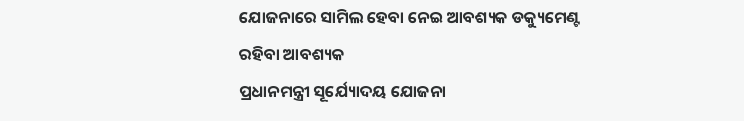ଯୋଜନାରେ ସାମିଲ ହେବା ନେଇ ଆବଶ୍ୟକ ଡକ୍ୟୁମେଣ୍ଟ ରହିବା ଆବଶ୍ୟକ
ପ୍ରଧାନମନ୍ତ୍ରୀ ସୂର୍ଯ୍ୟୋଦୟ ଯୋଜନା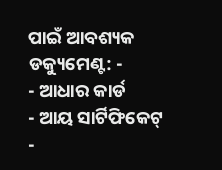ପାଇଁ ଆବଶ୍ୟକ ଡକ୍ୟୁମେଣ୍ଟ: -
- ଆଧାର କାର୍ଡ
- ଆୟ ସାର୍ଟିଫିକେଟ୍
-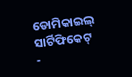ଡୋମିକାଇଲ୍ ସାର୍ଟିଫିକେଟ୍
-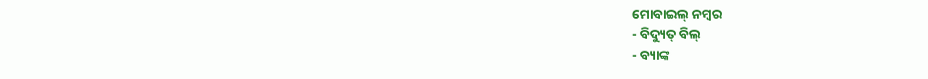ମୋବାଇଲ୍ ନମ୍ବର
- ବିଦ୍ୟୁତ୍ ବିଲ୍
- ବ୍ୟାଙ୍କ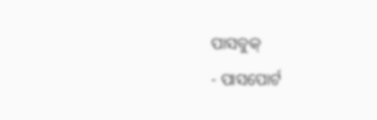ପାସବୁକ୍
- ପାସପୋର୍ଟ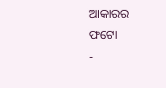ଆକାରର ଫଟୋ
-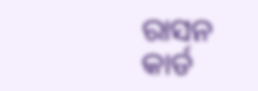ରାସନ କାର୍ଡ